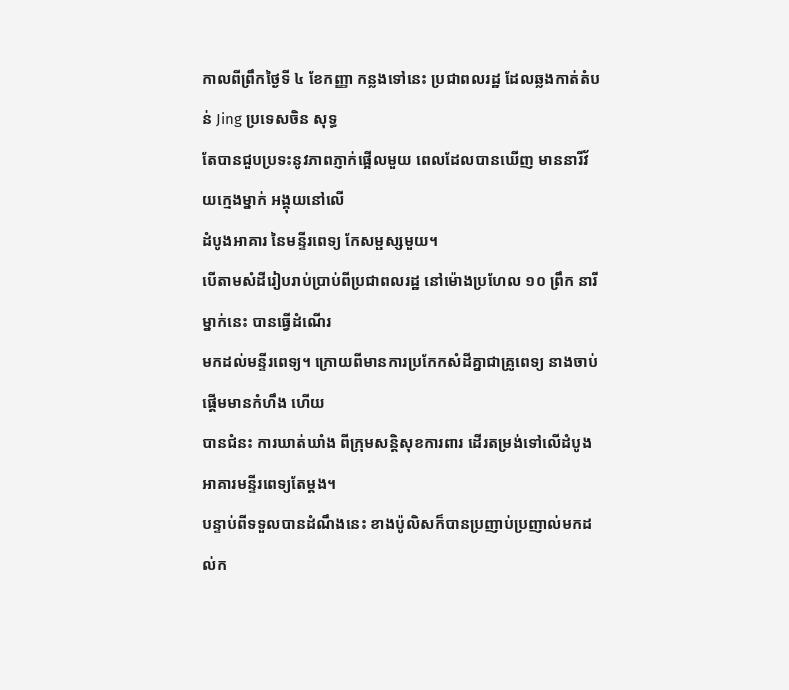កាលពីព្រឹកថ្ងៃទី ៤ ខែកញ្ញា កន្លងទៅនេះ ប្រជាពលរដ្ឋ ដែលឆ្លងកាត់តំបន់ Jing ប្រទេសចិន សុទ្ធ
តែបានជួបប្រទះនូវភាពភ្ញាក់ផ្អើលមួយ ពេលដែលបានឃើញ មាននារីវ័យក្មេងម្នាក់ អង្គុយនៅលើ
ដំបូងអាគារ នៃមន្ទីរពេទ្យ កែសម្ផស្សមួយ។
បើតាមសំដីរៀបរាប់ប្រាប់ពីប្រជាពលរដ្ឋ នៅម៉ោងប្រហែល ១០ ព្រឹក នារីម្នាក់នេះ បានធ្វើដំណើរ
មកដល់មន្ទីរពេទ្យ។ ក្រោយពីមានការប្រកែកសំដីគ្នាជាគ្រូពេទ្យ នាងចាប់ផ្តើមមានកំហឹង ហើយ
បានជំនះ ការឃាត់ឃាំង ពីក្រុមសន្តិសុខការពារ ដើរតម្រង់ទៅលើដំបូង អាគារមន្ទីរពេទ្យតែម្តង។
បន្ទាប់ពីទទួលបានដំណឹងនេះ ខាងប៉ូលិសក៏បានប្រញាប់ប្រញាល់មកដល់ក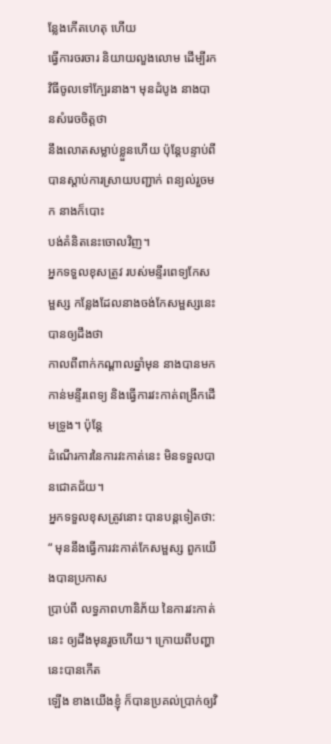ន្លែងកើតហេតុ ហើយ
ធ្វើការចរចារ និយាយលួងលោម ដើម្បីរកវិធីចូលទៅក្បែរនាង។ មុនដំបូង នាងបានសំរេចចិត្តថា
នឹងលោតសម្លាប់ខ្លួនហើយ ប៉ុន្តែបន្ទាប់ពីបានស្តាប់ការស្រាយបញ្ជាក់ ពន្យល់រួចមក នាងក៏បោះ
បង់គំនិតនេះចោលវិញ។
អ្នកទទួលខុសត្រូវ របស់មន្ទីរពេទ្យកែសម្ផស្ស កន្លែងដែលនាងចង់កែសម្ផស្សនេះបានឲ្យដឹងថា
កាលពីពាក់កណ្តាលឆ្នាំមុន នាងបានមកកាន់មន្ទីរពេទ្យ និងធ្វើការវះកាត់ពង្រីកដើមទ្រូង។ ប៉ុន្តែ
ដំណើរការនៃការវះកាត់នេះ មិនទទួលបានជោគជ័យ។
អ្នកទទួលខុសត្រូវនោះ បានបន្តទៀតថា: “ មុននឹងធ្វើការវះកាត់កែសម្ផស្ស ពួកយើងបានប្រកាស
ប្រាប់ពី លទ្ធភាពហានិភ័យ នៃការវះកាត់នេះ ឲ្យដឹងមុនរួចហើយ។ ក្រោយពីបញ្ហានេះបានកើត
ឡើង ខាងយើងខ្ញុំ ក៏បានប្រគល់ប្រាក់ឲ្យវិ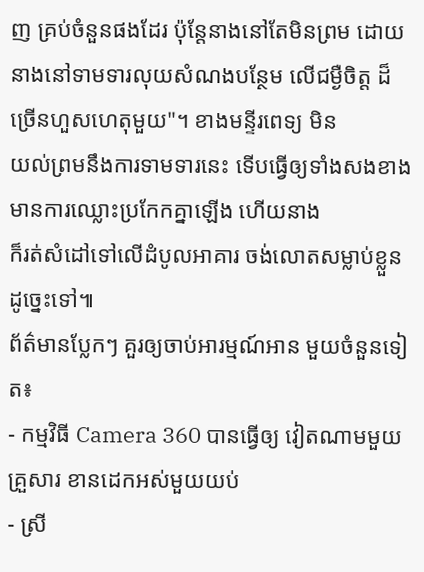ញ គ្រប់ចំនួនផងដែរ ប៉ុន្តែនាងនៅតែមិនព្រម ដោយ
នាងនៅទាមទារលុយសំណងបន្ថែម លើជម្ងឺចិត្ត ដ៏ច្រើនហួសហេតុមួយ"។ ខាងមន្ទីរពេទ្យ មិន
យល់ព្រមនឹងការទាមទារនេះ ទើបធ្វើឲ្យទាំងសងខាង មានការឈ្លោះប្រកែកគ្នាឡើង ហើយនាង
ក៏រត់សំដៅទៅលើដំបូលអាគារ ចង់លោតសម្លាប់ខ្លួន ដូច្នេះទៅ៕
ព័ត៌មានប្លែកៗ គួរឲ្យចាប់អារម្មណ៍អាន មួយចំនួនទៀត៖
- កម្មវិធី Camera 360 បានធ្វើឲ្យ វៀតណាមមួយគ្រួសារ ខានដេកអស់មួយយប់
- ស្រី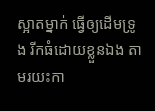ស្អាតម្នាក់ ធ្វើឲ្យដើមទ្រូង រីកធំដោយខ្លួនឯង តាមរយះកា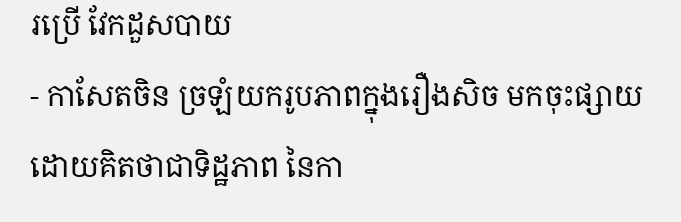រប្រើ វែកដួសបាយ
- កាសែតចិន ច្រឡំយករូបភាពក្នុងរឿងសិច មកចុះផ្សាយ ដោយគិតថាជាទិដ្ឋភាព នៃកា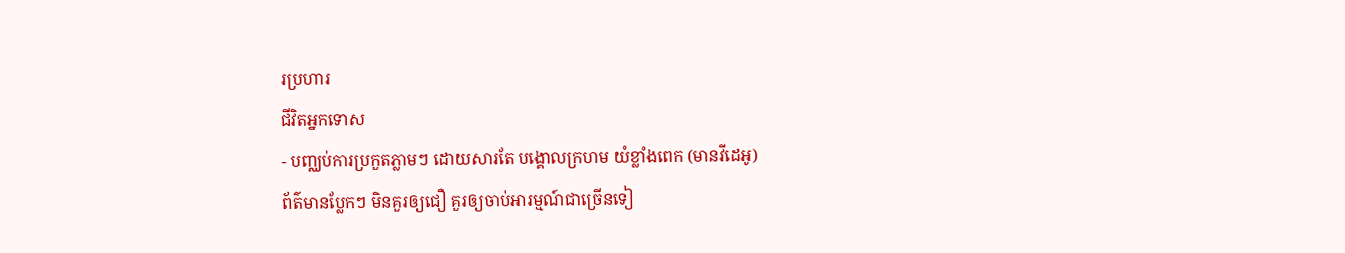រប្រហារ
ជីវិតអ្នកទោស
- បញ្ឈប់ការប្រកួតភ្លាមៗ ដោយសារតែ បង្គោលក្រហម យំខ្លាំងពេក (មានវីដេអូ)
ព័ត៌មានប្លែកៗ មិនគួរឲ្យជឿ គួរឲ្យចាប់អារម្មណ៍ជាច្រើនទៀ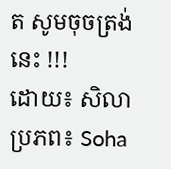ត សូមចុចត្រង់នេះ !!!
ដោយ៖ សិលា
ប្រភព៖ Soha